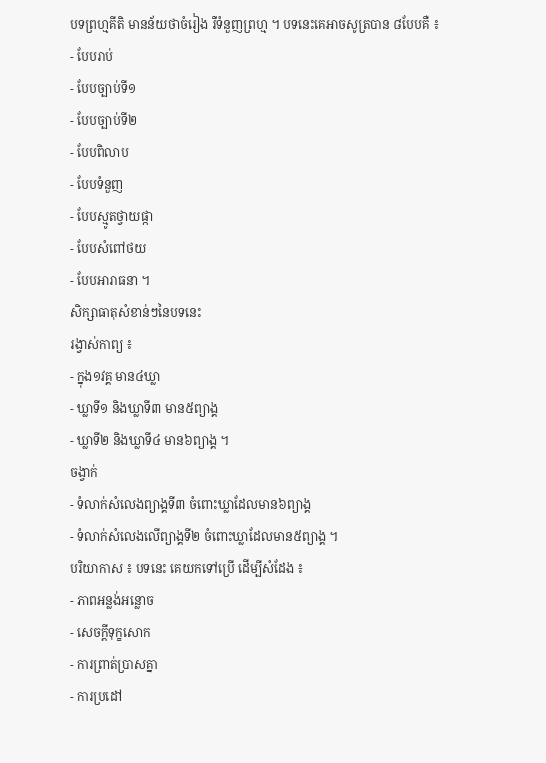បទព្រហ្មគីតិ មានន័យថាចំរៀង រឺទំនួញព្រហ្ម ។ បទនេះគេអាចសូត្របាន ៨បែបគឺ ៖
- បែបរាប់
- បែបច្បាប់ទី១
- បែបច្បាប់ទី២
- បែបពិលាប
- បែបទំនួញ
- បែបស្មូតថ្វាយផ្កា
- បែបសំពៅថយ
- បែបអារាធនា ។
សិក្សាធាតុសំខាន់ៗនៃបទនេះ
រង្វាស់កាព្យ ៖
- ក្នុង១វគ្គ មាន៤ឃ្លា
- ឃ្លាទី១ និងឃ្លាទី៣ មាន៥ព្យាង្គ
- ឃ្លាទី២ និងឃ្លាទី៤ មាន៦ព្យាង្គ ។
ចង្វាក់
- ទំលាក់សំលេងព្យាង្គទី៣ ចំពោះឃ្លាដែលមាន៦ព្យាង្គ
- ទំលាក់សំលេងលើព្យាង្គទី២ ចំពោះឃ្លាដែលមាន៥ព្យាង្គ ។
បរិយាកាស ៖ បទនេះ គេយកទៅប្រើ ដើម្បីសំដែង ៖
- ភាពអន្លង់អន្លោច
- សេចក្តីទុក្ខសោក
- ការព្រាត់ប្រាសគ្នា
- ការប្រដៅ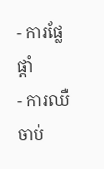- ការផ្លែផ្តាំ
- ការឈឺចាប់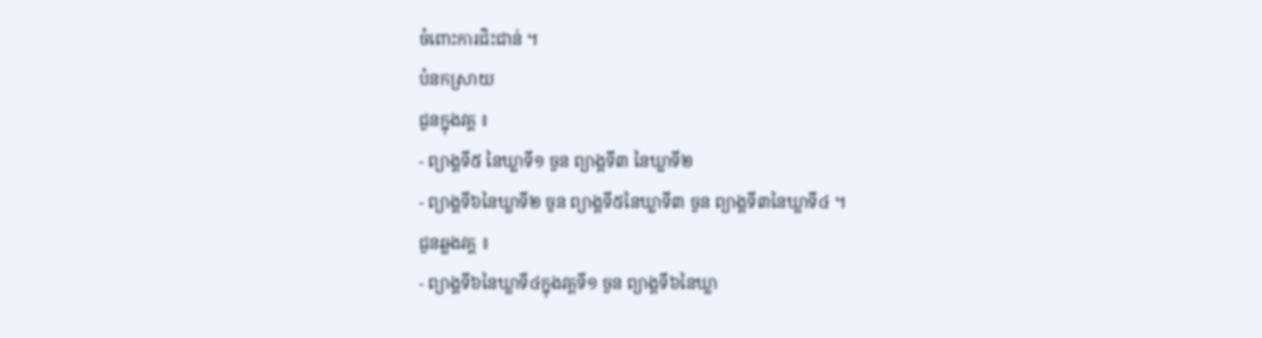ចំពោះការជិះជាន់ ។
បំនកស្រាយ
ជួនក្នុងវគ្គ ៖
- ព្យាង្គទី៥ នៃឃ្លាទី១ ចួន ព្យាង្គទី៣ នៃឃ្លាទី២
- ព្យាង្គទី៦នៃឃ្លាទី២ ចួន ព្យាង្គទី៥នៃឃ្លាទី៣ ចួន ព្យាង្គទី៣នៃឃ្លាទី៤ ។
ជួនឆ្លងវគ្គ ៖
- ព្យាង្គទី៦នៃឃ្លាទី៤ក្នុងវគ្គទី១ ចួន ព្យាង្គទី៦នៃឃ្លា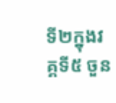ទី២ក្នុងវគ្គទី៥ ចួន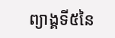ព្យាង្គទី៥នៃ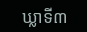ឃ្លាទី៣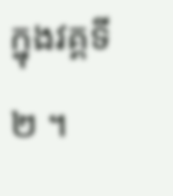ក្នុងវគ្គទី២ ។